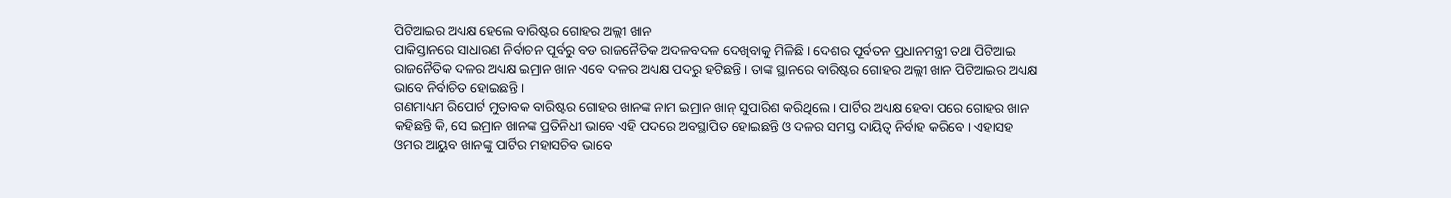ପିଟିଆଇର ଅଧ୍ୟକ୍ଷ ହେଲେ ବାରିଷ୍ଟର ଗୋହର ଅଲ୍ଲୀ ଖାନ
ପାକିସ୍ତାନରେ ସାଧାରଣ ନିର୍ବାଚନ ପୂର୍ବରୁ ବଡ ରାଜନୈତିକ ଅଦଳବଦଳ ଦେଖିବାକୁ ମିଳିଛି । ଦେଶର ପୂର୍ବତନ ପ୍ରଧାନମନ୍ତ୍ରୀ ତଥା ପିଟିଆଇ ରାଜନୈତିକ ଦଳର ଅଧ୍ୟକ୍ଷ ଇମ୍ରାନ ଖାନ ଏବେ ଦଳର ଅଧ୍ୟକ୍ଷ ପଦରୁ ହଟିଛନ୍ତି । ତାଙ୍କ ସ୍ଥାନରେ ବାରିଷ୍ଟର ଗୋହର ଅଲ୍ଲୀ ଖାନ ପିଟିଆଇର ଅଧ୍ୟକ୍ଷ ଭାବେ ନିର୍ବାଚିତ ହୋଇଛନ୍ତି ।
ଗଣମାଧ୍ୟମ ରିପୋର୍ଟ ମୁତାବକ ବାରିଷ୍ଟର ଗୋହର ଖାନଙ୍କ ନାମ ଇମ୍ରାନ ଖାନ୍ ସୁପାରିଶ କରିଥିଲେ । ପାର୍ଟିର ଅଧ୍ୟକ୍ଷ ହେବା ପରେ ଗୋହର ଖାନ କହିଛନ୍ତି କି, ସେ ଇମ୍ରାନ ଖାନଙ୍କ ପ୍ରତିନିଧୀ ଭାବେ ଏହି ପଦରେ ଅବସ୍ଥାପିତ ହୋଇଛନ୍ତି ଓ ଦଳର ସମସ୍ତ ଦାୟିତ୍ୱ ନିର୍ବାହ କରିବେ । ଏହାସହ ଓମର ଆୟୁବ ଖାନଙ୍କୁ ପାର୍ଟିର ମହାସଚିବ ଭାବେ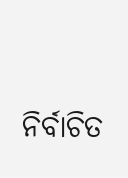ନିର୍ବାଚିତ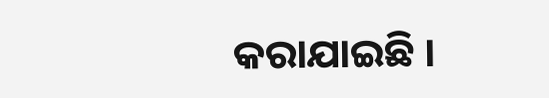କରାଯାଇଛି ।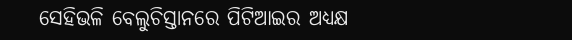ସେହିଭଳି ବେଲୁଚିସ୍ତାନରେ ପିଟିଆଇର ଅଧ୍ୟକ୍ଷ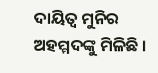ଦାୟିତ୍ୱ ମୁନିର ଅହମ୍ମଦଙ୍କୁ ମିଳିଛି ।